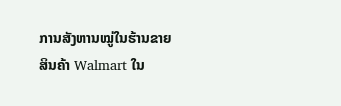ການສັງຫານໝູ່ໃນຮ້ານຂາຍສິນຄ້າ Walmart ໃນ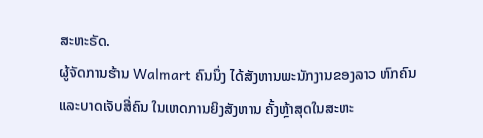ສະຫະຣັດ.
ຜູ້ຈັດການຮ້ານ Walmart ຄົນນຶ່ງ ໄດ້ສັງຫານພະນັກງານຂອງລາວ ຫົກຄົນ ແລະບາດເຈັບສີ່ຄົນ ໃນເຫດການຍິງສັງຫານ ຄັ້ງຫຼ້າສຸດໃນສະຫະ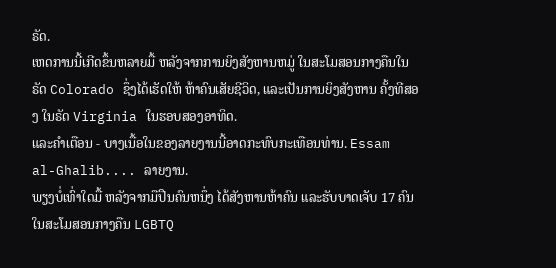ຣັດ.
ເຫດການນີ້ເກີດຂຶ້ນຫລາຍມື້ ຫລັງຈາກການຍິງສັງຫານຫມູ່ ໃນສະໂມສອນກາງຄືນໃນຣັດ Colorado ຊຶ່ງໄດ້ເຮັດໃຫ້ ຫ້າຄົນເສັຍຊີວິດ, ແລະເປັນການຍິງສັງຫານ ຄັ້ງທີສອງ ໃນຣັດ Virginia ໃນຮອບສອງອາທິດ.
ແລະຄໍາເຕືອນ - ບາງເນື້ອໃນຂອງລາຍງານນີ້ອາດກະທົບກະເທືອນທ່ານ. Essam al-Ghalib.... ລາຍງານ.
ພຽງບໍ່ເທົ່າໃດມື້ ຫລັງຈາກມືປືນຄົນຫນຶ່ງ ໄດ້ສັງຫານຫ້າຄົນ ແລະຮັບບາດເຈັບ 17 ຄົນໃນສະໂມສອນກາງຄືນ LGBTQ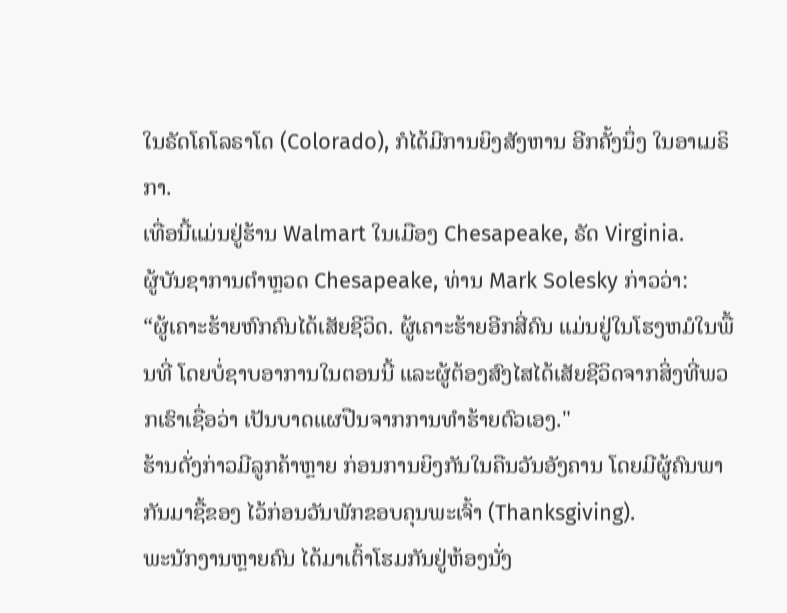ໃນຣັດໂຄໂລຣາໂດ (Colorado), ກໍໄດ້ມີການຍິງສັງຫານ ອີກຄັ້ງນຶ່ງ ໃນອາເມຣິກາ.
ເທື່ອນີ້ແມ່ນຢູ່ຮ້ານ Walmart ໃນເມືອງ Chesapeake, ຣັດ Virginia.
ຜູ້ບັນຊາການຕໍາຫຼວດ Chesapeake, ທ່ານ Mark Solesky ກ່າວວ່າ:
“ຜູ້ເຄາະຮ້າຍຫົກຄົນໄດ້ເສັຍຊີວິດ. ຜູ້ເຄາະຮ້າຍອີກສີ່ຄົນ ແມ່ນຢູ່ໃນໂຮງຫມໍໃນພື້ນທີ່ ໂດຍບໍ່ຊາບອາການໃນຕອນນີ້ ແລະຜູ້ຕ້ອງສົງໄສໄດ້ເສັຍຊີວິດຈາກສິ່ງທີ່ພວກເຮົາເຊື່ອວ່າ ເປັນບາດແຜປືນຈາກການທໍາຮ້າຍຕົວເອງ."
ຮ້ານດັ່ງກ່າວມີລູກຄ້າຫຼາຍ ກ່ອນການຍິງກັນໃນຄືນວັນອັງຄານ ໂດຍມີຜູ້ຄົນພາກັນມາຊື້ຂອງ ໄວ້ກ່ອນວັນພັກຂອບຄຸນພະເຈົ້າ (Thanksgiving).
ພະນັກງານຫຼາຍຄົນ ໄດ້ມາເຕົ້າໂຮມກັນຢູ່ຫ້ອງນັ່ງ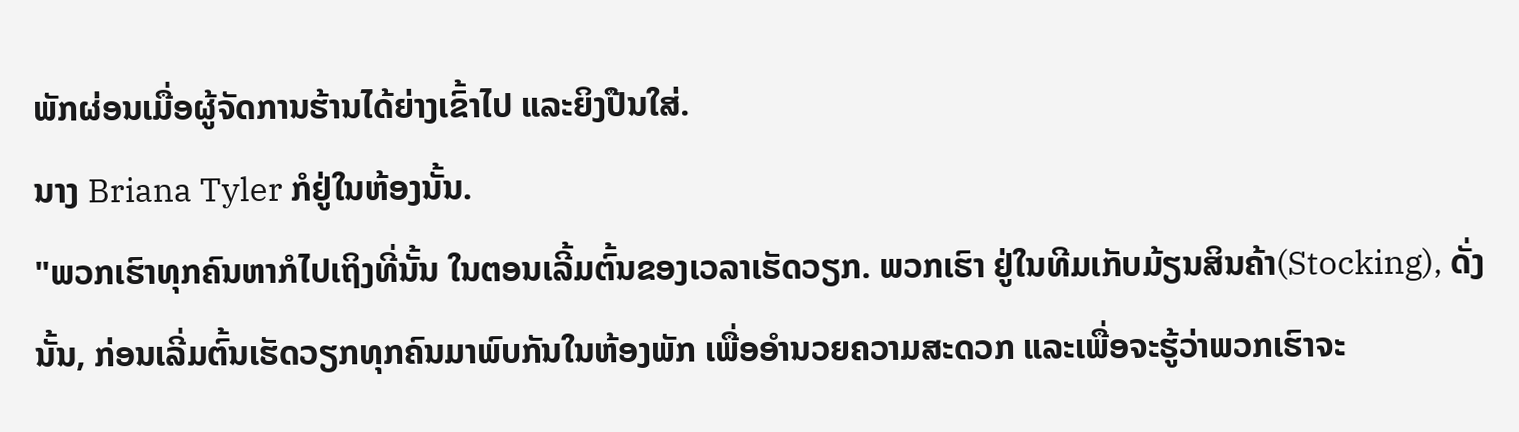ພັກຜ່ອນເມື່ອຜູ້ຈັດການຮ້ານໄດ້ຍ່າງເຂົ້າໄປ ແລະຍິງປືນໃສ່.
ນາງ Briana Tyler ກໍຢູ່ໃນຫ້ອງນັ້ນ.
"ພວກເຮົາທຸກຄົນຫາກໍໄປເຖິງທີ່ນັ້ນ ໃນຕອນເລີ້ມຕົ້ນຂອງເວລາເຮັດວຽກ. ພວກເຮົາ ຢູ່ໃນທີມເກັບມ້ຽນສິນຄ້າ(Stocking), ດັ່ງນັ້ນ, ກ່ອນເລີ່ມຕົ້ນເຮັດວຽກທຸກຄົນມາພົບກັນໃນຫ້ອງພັກ ເພື່ອອໍານວຍຄວາມສະດວກ ແລະເພື່ອຈະຮູ້ວ່າພວກເຮົາຈະ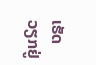ເຮັດວຽກຢູ່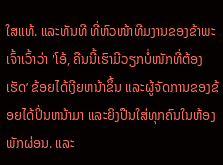ໃສແທ້. ແລະທັນທີ ທີ່ຫົວໜ້າທີມງານຂອງຂ້າພະເຈົ້າເວົ້າວ່າ 'ໂອ້, ຄືນນີ້ເຮົາມີວຽກບໍ່ໜັກທີ່ຕ້ອງເຮັດ’ ຂ້ອຍໄດ້ເງີຍຫນ້າຂຶ້ນ ແລະຜູ້ຈັດການຂອງຂ້ອຍໄດ້ປິ່ນຫນ້າມາ ແລະຍິງປືນໃສ່ທຸກຄົນໃນຫ້ອງພັກຜ່ອນ. ແລະ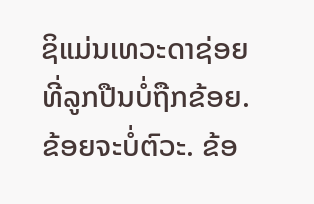ຊິແມ່ນເທວະດາຊ່ອຍ ທີ່ລູກປືນບໍ່ຖືກຂ້ອຍ. ຂ້ອຍຈະບໍ່ຕົວະ. ຂ້ອ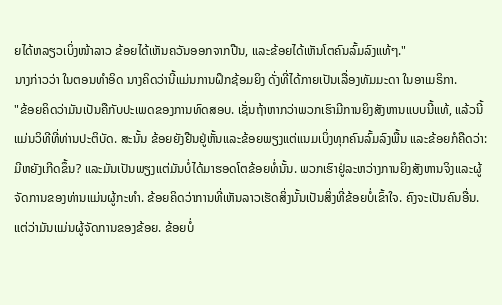ຍໄດ້ຫລຽວເບິ່ງໜ້າລາວ ຂ້ອຍໄດ້ເຫັນຄວັນອອກຈາກປືນ, ແລະຂ້ອຍໄດ້ເຫັນໂຕຄົນລົ້ມລົງແທ້ໆ."
ນາງກ່າວວ່າ ໃນຕອນທໍາອິດ ນາງຄິດວ່ານີ້ແມ່ນການຝຶກຊ້ອມຍິງ ດັ່ງທີ່ໄດ້ກາຍເປັນເລື່ອງທັມມະດາ ໃນອາເມຣິກາ.
"ຂ້ອຍຄິດວ່າມັນເປັນຄືກັບປະເພດຂອງການທົດສອບ. ເຊັ່ນຖ້າຫາກວ່າພວກເຮົາມີການຍິງສັງຫານແບບນີ້ແທ້, ແລ້ວນີ້ແມ່ນວິທີທີ່ທ່ານປະຕິບັດ. ສະນັ້ນ ຂ້ອຍຍັງຢືນຢູ່ຫັ້ນແລະຂ້ອຍພຽງແຕ່ແນມເບິ່ງທຸກຄົນລົ້ມລົງພື້ນ ແລະຂ້ອຍກໍຄືດວ່າ: ມີຫຍັງເກີດຂຶ້ນ? ແລະມັນເປັນພຽງແຕ່ມັນບໍ່ໄດ້ມາຮອດໂຕຂ້ອຍທໍ່ນັ້ນ. ພວກເຮົາຢູ່ລະຫວ່າງການຍິງສັງຫານຈິງແລະຜູ້ຈັດການຂອງທ່ານແມ່ນຜູ້ກະທຳ. ຂ້ອຍຄິດວ່າການທີ່ເຫັນລາວເຮັດສິ່ງນັ້ນເປັນສິ່ງທີ່ຂ້ອຍບໍ່ເຂົ້າໃຈ. ຄົງຈະເປັນຄົນອື່ນ. ແຕ່ວ່າມັນເເມ່ນຜູ້ຈັດການຂອງຂ້ອຍ. ຂ້ອຍບໍ່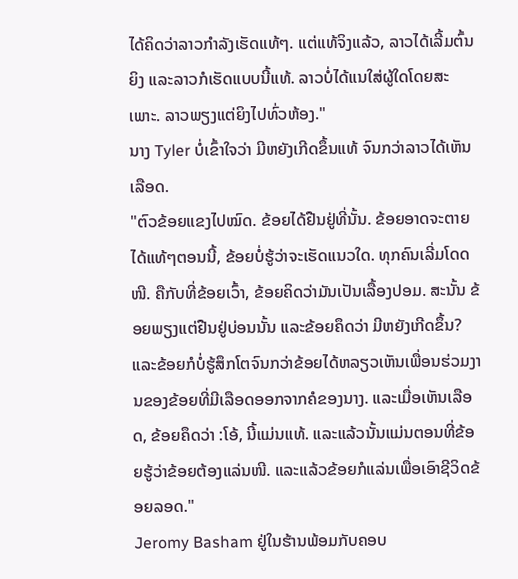ໄດ້ຄິດວ່າລາວກໍາລັງເຮັດແທ້ໆ. ແຕ່ແທ້ຈິງແລ້ວ, ລາວໄດ້ເລີ້ມຕົ້ນຍິງ ແລະລາວກໍເຮັດແບບນີ້ແທ້. ລາວບໍ່ໄດ້ແນໃສ່ຜູ້ໃດໂດຍສະເພາະ. ລາວພຽງແຕ່ຍິງໄປທົ່ວຫ້ອງ."
ນາງ Tyler ບໍ່ເຂົ້າໃຈວ່າ ມີຫຍັງເກີດຂຶ້ນແທ້ ຈົນກວ່າລາວໄດ້ເຫັນເລືອດ.
"ຕົວຂ້ອຍແຂງໄປໝົດ. ຂ້ອຍໄດ້ຢືນຢູ່ທີ່ນັ້ນ. ຂ້ອຍອາດຈະຕາຍໄດ້ແທ້ໆຕອນນີ້, ຂ້ອຍບໍ່ຮູ້ວ່າຈະເຮັດແນວໃດ. ທຸກຄົນເລີ່ມໂດດໜີ. ຄືກັບທີ່ຂ້ອຍເວົ້າ, ຂ້ອຍຄິດວ່າມັນເປັນເລື້ອງປອມ. ສະນັ້ນ ຂ້ອຍພຽງແຕ່ຢືນຢູ່ບ່ອນນັ້ນ ແລະຂ້ອຍຄຶດວ່າ ມີຫຍັງເກີດຂຶ້ນ? ແລະຂ້ອຍກໍບໍ່ຮູ້ສຶກໂຕຈົນກວ່າຂ້ອຍໄດ້ຫລຽວເຫັນເພື່ອນຮ່ວມງານຂອງຂ້ອຍທີ່ມີເລືອດອອກຈາກຄໍຂອງນາງ. ແລະເມື່ອເຫັນເລືອດ, ຂ້ອຍຄຶດວ່າ :ໂອ້, ນີ້ແມ່ນແທ້. ແລະແລ້ວນັ້ນແມ່ນຕອນທີ່ຂ້ອຍຮູ້ວ່າຂ້ອຍຕ້ອງແລ່ນໜີ. ແລະແລ້ວຂ້ອຍກໍແລ່ນເພື່ອເອົາຊີວິດຂ້ອຍລອດ."
Jeromy Basham ຢູ່ໃນຮ້ານພ້ອມກັບຄອບ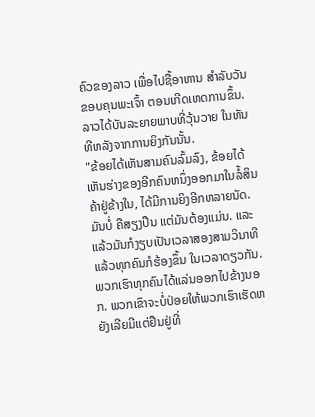ຄົວຂອງລາວ ເພື່ອໄປຊື້ອາຫານ ສໍາລັບວັນຂອບຄຸນພະເຈົ້າ ຕອນເກີດເຫດການຂຶ້ນ.
ລາວໄດ້ບັນລະຍາຍພາບທີ່ວຸ້ນວາຍ ໃນທັນທີຫລັງຈາກການຍິງກັນນັ້ນ.
"ຂ້ອຍໄດ້ເຫັນສາມຄົນລົ້ມລົງ, ຂ້ອຍໄດ້ເຫັນຮ່າງຂອງອີກຄົນຫນຶ່ງອອກມາໃນລໍ້ສິນຄ້າຢູ່ຂ້າງໃນ, ໄດ້ມີການຍິງອີກຫລາຍນັດ. ມັນບໍ່ ຄືສຽງປືນ ແຕ່ມັນຕ້ອງແມ່ນ. ແລະແລ້ວມັນກໍງຽບເປັນເວລາສອງສາມວິນາທີ ແລ້ວທຸກຄົນກໍຮ້ອງຂຶ້ນ ໃນເວລາດຽວກັນ. ພວກເຮົາທຸກຄົນໄດ້ແລ່ນອອກໄປຂ້າງນອກ. ພວກເຂົາຈະບໍ່ປ່ອຍໃຫ້ພວກເຮົາເຮັດຫຍັງເລີຍມີແຕ່ຢືນຢູ່ທີ່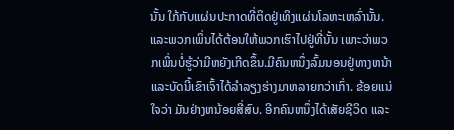ນັ້ນ ໃກ້ກັບແຜ່ນປະກາດທີ່ຕິດຢູ່ເທິງແຜ່ນໂລຫະເຫລົ່ານັ້ນ. ແລະພວກເພິ່ນໄດ້ຕ້ອນໃຫ້ພວກເຮົາໄປຢູ່ທີ່ນັ້ນ ເພາະວ່າພວກເພິ່ນບໍ່ຮູ້ວ່າມີຫຍັງເກີດຂຶ້ນ.ມີຄົນຫນຶ່ງລົ້ມນອນຢູ່ທາງຫນ້າ ແລະບັດນີ້ເຂົາເຈົ້າໄດ້ລຳລຽງຮ່າງມາຫລາຍກວ່າເກົ່າ. ຂ້ອຍແນ່ໃຈວ່າ ມັນຢ່າງຫນ້ອຍສີ່ສົບ. ອີກຄົນຫນຶ່ງໄດ້ເສັຍຊີວິດ ແລະ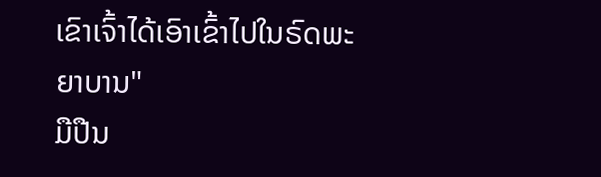ເຂົາເຈົ້າໄດ້ເອົາເຂົ້າໄປໃນຣົດພະຍາບານ"
ມືປືນ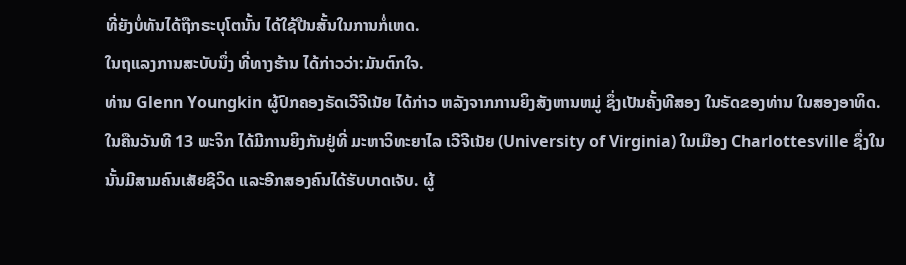ທີ່ຍັງບໍ່ທັນໄດ້ຖືກຣະບຸໂຕນັ້ນ ໄດ້ໃຊ້ປືນສັ້ນໃນການກໍ່ເຫດ.
ໃນຖແລງການສະບັບນຶ່ງ ທີ່ທາງຮ້ານ ໄດ້ກ່າວວ່າ:ມັນຕົກໃຈ.
ທ່ານ Glenn Youngkin ຜູ້ປົກຄອງຣັດເວີຈີເນັຍ ໄດ້ກ່າວ ຫລັງຈາກການຍິງສັງຫານຫມູ່ ຊຶ່ງເປັນຄັ້ງທີສອງ ໃນຣັດຂອງທ່ານ ໃນສອງອາທິດ.
ໃນຄືນວັນທີ 13 ພະຈິກ ໄດ້ມີການຍິງກັນຢູ່ທີ່ ມະຫາວິທະຍາໄລ ເວີຈີເນັຍ (University of Virginia) ໃນເມືອງ Charlottesville ຊຶ່ງໃນນັ້ນມີສາມຄົນເສັຍຊີວິດ ແລະອີກສອງຄົນໄດ້ຮັບບາດເຈັບ. ຜູ້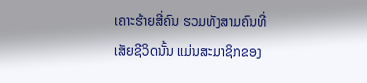ເຄາະຮ້າຍສີ່ຄົນ ຮວມທັງສາມຄົນທີ່ເສັຍຊີວິດນັ້ນ ແມ່ນສະມາຊິກຂອງ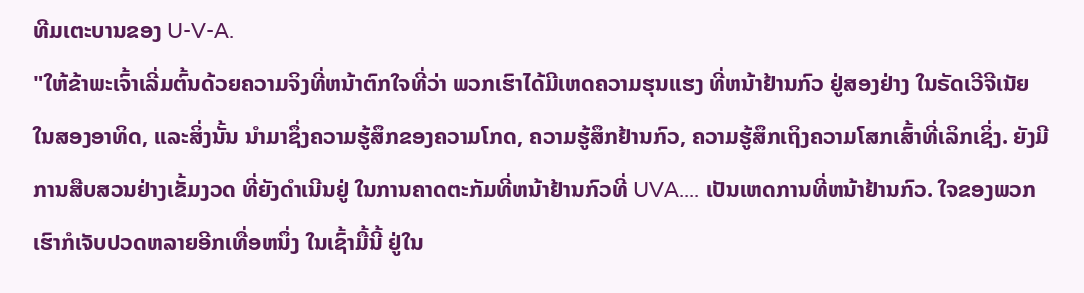ທີມເຕະບານຂອງ U-V-A.
"ໃຫ້ຂ້າພະເຈົ້າເລີ່ມຕົ້ນດ້ວຍຄວາມຈິງທີ່ຫນ້າຕົກໃຈທີ່ວ່າ ພວກເຮົາໄດ້ມີເຫດຄວາມຮຸນແຮງ ທີ່ຫນ້າຢ້ານກົວ ຢູ່ສອງຢ່າງ ໃນຣັດເວີຈີເນັຍ ໃນສອງອາທິດ, ແລະສິ່ງນັ້ນ ນໍາມາຊຶ່ງຄວາມຮູ້ສຶກຂອງຄວາມໂກດ, ຄວາມຮູ້ສຶກຢ້ານກົວ, ຄວາມຮູ້ສຶກເຖິງຄວາມໂສກເສົ້າທີ່ເລິກເຊິ່ງ. ຍັງມີການສືບສວນຢ່າງເຂັ້ມງວດ ທີ່ຍັງດໍາເນີນຢູ່ ໃນການຄາດຕະກັມທີ່ຫນ້າຢ້ານກົວທີ່ UVA.... ເປັນເຫດການທີ່ຫນ້າຢ້ານກົວ. ໃຈຂອງພວກເຮົາກໍເຈັບປວດຫລາຍອີກເທື່ອຫນຶ່ງ ໃນເຊົ້າມື້ນີ້ ຢູ່ໃນ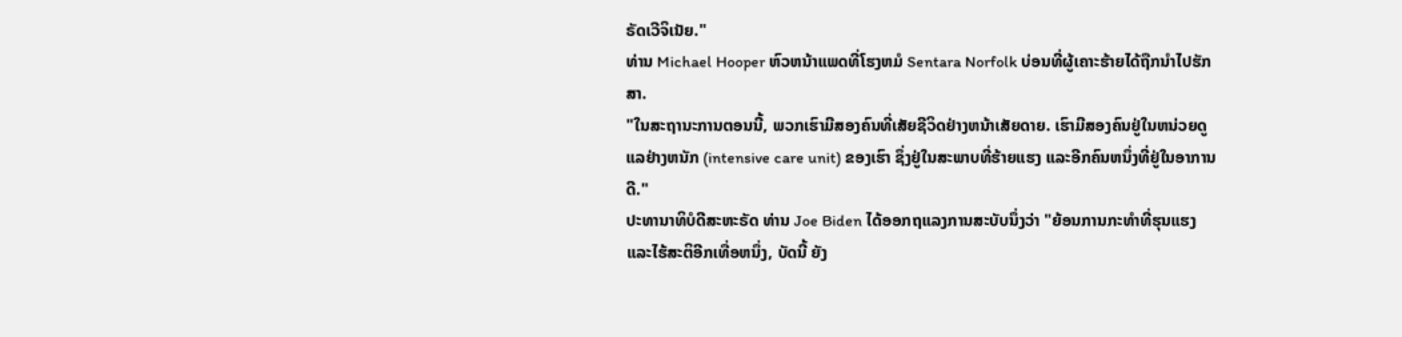ຣັດເວີຈິເນັຍ."
ທ່ານ Michael Hooper ຫົວຫນ້າແພດທີ່ໂຮງຫມໍ Sentara Norfolk ບ່ອນທີ່ຜູ້ເຄາະຮ້າຍໄດ້ຖືກນໍາໄປຮັກສາ.
"ໃນສະຖານະການຕອນນີ້, ພວກເຮົາມີສອງຄົນທີ່ເສັຍຊີວິດຢ່າງຫນ້າເສັຍດາຍ. ເຮົາມີສອງຄົນຢູ່ໃນຫນ່ວຍດູແລຢ່າງຫນັກ (intensive care unit) ຂອງເຮົາ ຊຶ່ງຢູ່ໃນສະພາບທີ່ຮ້າຍແຮງ ແລະອີກຄົນຫນຶ່ງທີ່ຢູ່ໃນອາການດີ."
ປະທານາທິບໍດີສະຫະຣັດ ທ່ານ Joe Biden ໄດ້ອອກຖແລງການສະບັບນຶ່ງວ່າ "ຍ້ອນການກະທໍາທີ່ຮຸນແຮງ ແລະໄຮ້ສະຕິອີກເທື່ອຫນຶ່ງ, ບັດນີ້ ຍັງ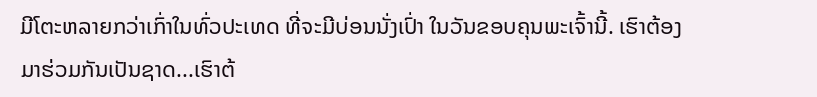ມີໂຕະຫລາຍກວ່າເກົ່າໃນທົ່ວປະເທດ ທີ່ຈະມີບ່ອນນັ່ງເປົ່າ ໃນວັນຂອບຄຸນພະເຈົ້ານີ້. ເຮົາຕ້ອງມາຮ່ວມກັນເປັນຊາດ...ເຮົາຕ້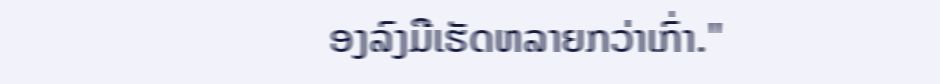ອງລົງມືເຮັດຫລາຍກວ່າເກົ່າ."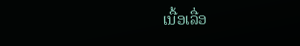ເນື້ອເລື່ອ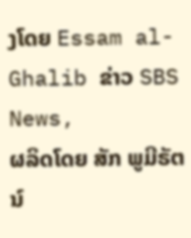ງໂດຍ Essam al-Ghalib ຂ່າວ SBS News,
ຜລິດໂດຍ ສັກ ພູມີຣັຕນ໌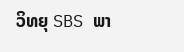ວິທຍຸ SBS ພາ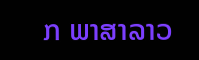ກ ພາສາລາວ